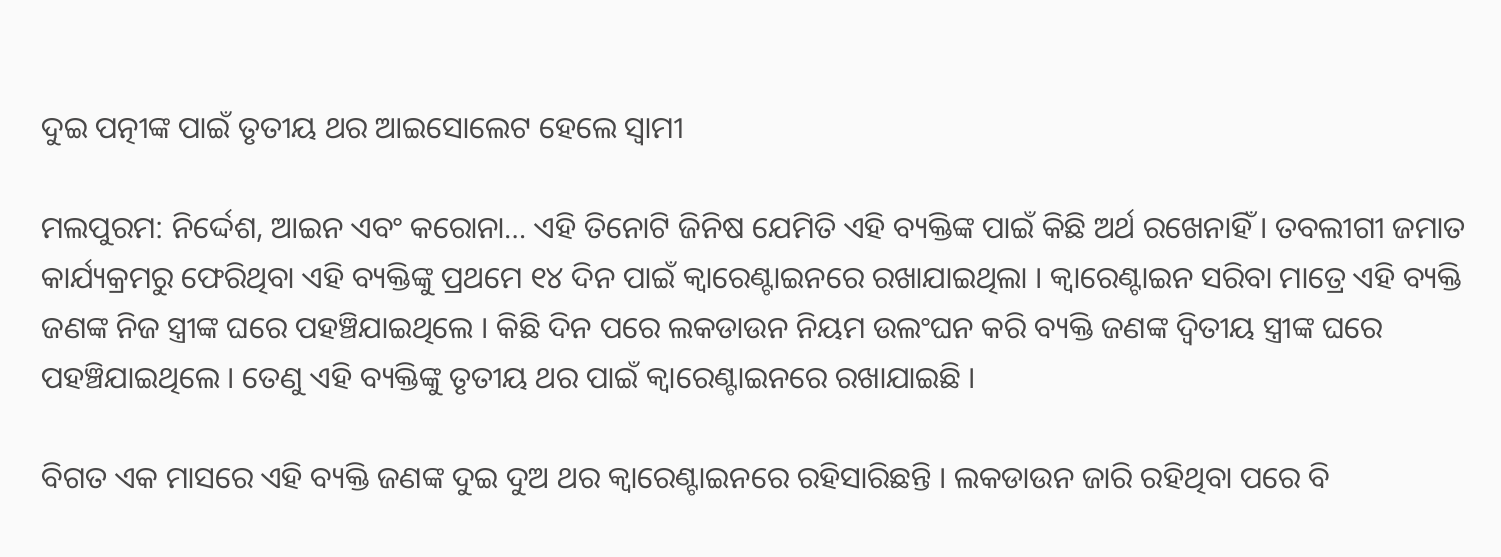ଦୁଇ ପତ୍ନୀଙ୍କ ପାଇଁ ତୃତୀୟ ଥର ଆଇସୋଲେଟ ହେଲେ ସ୍ୱାମୀ

ମଲପୁରମ: ନିର୍ଦ୍ଦେଶ, ଆଇନ ଏବଂ କରୋନା… ଏହି ତିନୋଟି ଜିନିଷ ଯେମିତି ଏହି ବ୍ୟକ୍ତିଙ୍କ ପାଇଁ କିଛି ଅର୍ଥ ରଖେନାହିଁ । ତବଲୀଗୀ ଜମାତ କାର୍ଯ୍ୟକ୍ରମରୁ ଫେରିଥିବା ଏହି ବ୍ୟକ୍ତିଙ୍କୁ ପ୍ରଥମେ ୧୪ ଦିନ ପାଇଁ କ୍ୱାରେଣ୍ଟାଇନରେ ରଖାଯାଇଥିଲା । କ୍ୱାରେଣ୍ଟାଇନ ସରିବା ମାତ୍ରେ ଏହି ବ୍ୟକ୍ତି ଜଣଙ୍କ ନିଜ ସ୍ତ୍ରୀଙ୍କ ଘରେ ପହଞ୍ଚିଯାଇଥିଲେ । କିଛି ଦିନ ପରେ ଲକଡାଉନ ନିୟମ ଉଲଂଘନ କରି ବ୍ୟକ୍ତି ଜଣଙ୍କ ଦ୍ୱିତୀୟ ସ୍ତ୍ରୀଙ୍କ ଘରେ ପହଞ୍ଚିଯାଇଥିଲେ । ତେଣୁ ଏହି ବ୍ୟକ୍ତିଙ୍କୁ ତୃତୀୟ ଥର ପାଇଁ କ୍ୱାରେଣ୍ଟାଇନରେ ରଖାଯାଇଛି ।

ବିଗତ ଏକ ମାସରେ ଏହି ବ୍ୟକ୍ତି ଜଣଙ୍କ ଦୁଇ ଦୁଅ ଥର କ୍ୱାରେଣ୍ଟାଇନରେ ରହିସାରିଛନ୍ତି । ଲକଡାଉନ ଜାରି ରହିଥିବା ପରେ ବି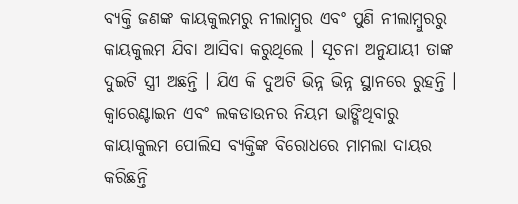ବ୍ୟକ୍ତି ଜଣଙ୍କ କାୟକୁଲମରୁ ନୀଲାମ୍ବୁର ଏବଂ ପୁଣି ନୀଲାମ୍ବୁରରୁ କାୟକୁଲମ ଯିବା ଆସିବା କରୁଥିଲେ । ସୂଚନା ଅନୁଯାୟୀ ତାଙ୍କ ଦୁଇଟି ସ୍ତ୍ରୀ ଅଛନ୍ତି । ଯିଏ କି ଦୁଅଟି ଭିନ୍ନ ଭିନ୍ନ ସ୍ଥାନରେ ରୁହନ୍ତି । କ୍ୱାରେଣ୍ଟାଇନ ଏବଂ ଲକଡାଉନର ନିୟମ ଭାଙ୍ଗିଥିବାରୁ  କାୟାକୁଲମ ପୋଲିସ ବ୍ୟକ୍ତିଙ୍କ ବିରୋଧରେ ମାମଲା ଦାୟର କରିଛନ୍ତି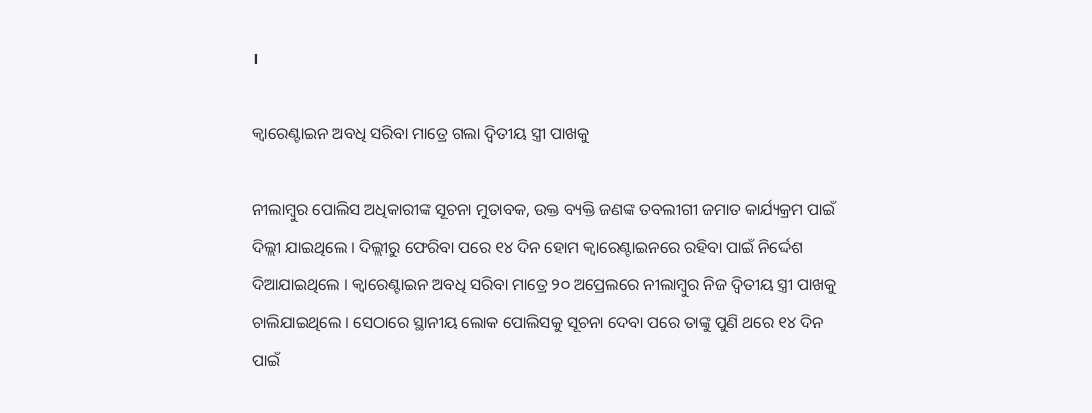।

କ୍ୱାରେଣ୍ଟାଇନ ଅବଧି ସରିବା ମାତ୍ରେ ଗଲା ଦ୍ୱିତୀୟ ସ୍ତ୍ରୀ ପାଖକୁ

ନୀଲାମ୍ବୁର ପୋଲିସ ଅଧିକାରୀଙ୍କ ସୂଚନା ମୁତାବକ, ଉକ୍ତ ବ୍ୟକ୍ତି ଜଣଙ୍କ ତବଲୀଗୀ ଜମାତ କାର୍ଯ୍ୟକ୍ରମ ପାଇଁ ଦିଲ୍ଲୀ ଯାଇଥିଲେ । ଦିଲ୍ଲୀରୁ ଫେରିବା ପରେ ୧୪ ଦିନ ହୋମ କ୍ୱାରେଣ୍ଟାଇନରେ ରହିବା ପାଇଁ ନିର୍ଦ୍ଦେଶ ଦିଆଯାଇଥିଲେ । କ୍ୱାରେଣ୍ଟାଇନ ଅବଧି ସରିବା ମାତ୍ରେ ୨୦ ଅପ୍ରେଲରେ ନୀଲାମ୍ବୁର ନିଜ ଦ୍ୱିତୀୟ ସ୍ତ୍ରୀ ପାଖକୁ ଚାଲିଯାଇଥିଲେ । ସେଠାରେ ସ୍ଥାନୀୟ ଲୋକ ପୋଲିସକୁ ସୂଚନା ଦେବା ପରେ ତାଙ୍କୁ ପୁଣି ଥରେ ୧୪ ଦିନ ପାଇଁ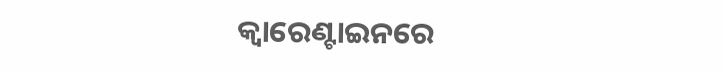କ୍ୱାରେଣ୍ଟାଇନରେ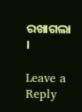ରଖାଗଲା ।

Leave a Reply